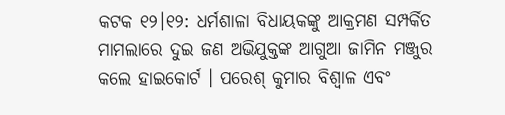କଟକ ୧୨।୧୨: ଧର୍ମଶାଳା ବିଧାୟକଙ୍କୁ ଆକ୍ରମଣ ସମ୍ପର୍କିତ ମାମଲାରେ ଦୁଇ ଜଣ ଅଭିଯୁକ୍ତଙ୍କ ଆଗୁଆ ଜାମିନ ମଞ୍ଜୁର କଲେ ହାଇକୋର୍ଟ । ପରେଶ୍ କୁମାର ବିଶ୍ବାଳ ଏବଂ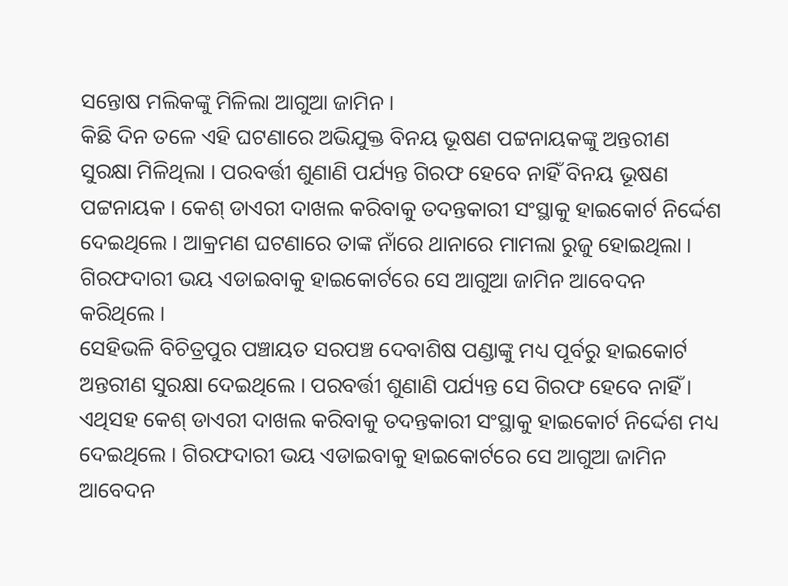ସନ୍ତୋଷ ମଲିକଙ୍କୁ ମିଳିଲା ଆଗୁଆ ଜାମିନ ।
କିଛି ଦିନ ତଳେ ଏହି ଘଟଣାରେ ଅଭିଯୁକ୍ତ ବିନୟ ଭୂଷଣ ପଟ୍ଟନାୟକଙ୍କୁ ଅନ୍ତରୀଣ ସୁରକ୍ଷା ମିଳିଥିଲା । ପରବର୍ତ୍ତୀ ଶୁଣାଣି ପର୍ଯ୍ୟନ୍ତ ଗିରଫ ହେବେ ନାହିଁ ବିନୟ ଭୂଷଣ ପଟ୍ଟନାୟକ । କେଶ୍ ଡାଏରୀ ଦାଖଲ କରିବାକୁ ତଦନ୍ତକାରୀ ସଂସ୍ଥାକୁ ହାଇକୋର୍ଟ ନିର୍ଦ୍ଦେଶ ଦେଇଥିଲେ । ଆକ୍ରମଣ ଘଟଣାରେ ତାଙ୍କ ନାଁରେ ଥାନାରେ ମାମଲା ରୁଜୁ ହୋଇଥିଲା । ଗିରଫଦାରୀ ଭୟ ଏଡାଇବାକୁ ହାଇକୋର୍ଟରେ ସେ ଆଗୁଆ ଜାମିନ ଆବେଦନ କରିଥିଲେ ।
ସେହିଭଳି ବିଚିତ୍ରପୁର ପଞ୍ଚାୟତ ସରପଞ୍ଚ ଦେବାଶିଷ ପଣ୍ଡାଙ୍କୁ ମଧ୍ୟ ପୂର୍ବରୁ ହାଇକୋର୍ଟ ଅନ୍ତରୀଣ ସୁରକ୍ଷା ଦେଇଥିଲେ । ପରବର୍ତ୍ତୀ ଶୁଣାଣି ପର୍ଯ୍ୟନ୍ତ ସେ ଗିରଫ ହେବେ ନାହିଁ । ଏଥିସହ କେଶ୍ ଡାଏରୀ ଦାଖଲ କରିବାକୁ ତଦନ୍ତକାରୀ ସଂସ୍ଥାକୁ ହାଇକୋର୍ଟ ନିର୍ଦ୍ଦେଶ ମଧ୍ୟ ଦେଇଥିଲେ । ଗିରଫଦାରୀ ଭୟ ଏଡାଇବାକୁ ହାଇକୋର୍ଟରେ ସେ ଆଗୁଆ ଜାମିନ ଆବେଦନ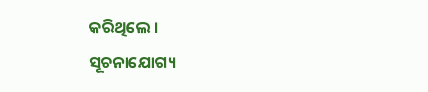କରିଥିଲେ ।
ସୂଚନାଯୋଗ୍ୟ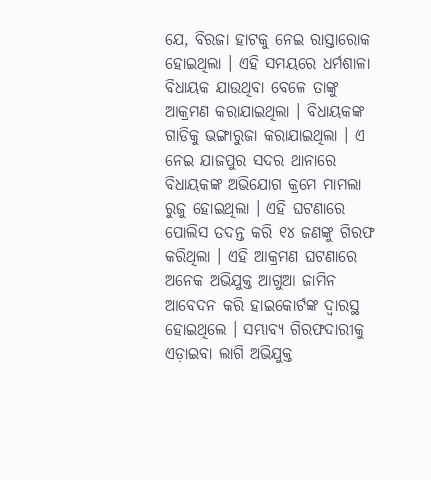ଯେ, ବିରଜା ହାଟକୁ ନେଇ ରାସ୍ତାରୋକ ହୋଇଥିଲା । ଏହି ସମୟରେ ଧର୍ମଶାଳା ବିଧାୟକ ଯାଉଥିବା ବେଳେ ତାଙ୍କୁ ଆକ୍ରମଣ କରାଯାଇଥିଲା । ବିଧାୟକଙ୍କ ଗାଡିକୁ ଭଙ୍ଗାରୁଜା କରାଯାଇଥିଲା । ଏ ନେଇ ଯାଜପୁର ସଦର ଥାନାରେ ବିଧାୟକଙ୍କ ଅଭିଯୋଗ କ୍ରମେ ମାମଲା ରୁଜୁ ହୋଇଥିଲା । ଏହି ଘଟଣାରେ ପୋଲିସ ତଦନ୍ତ କରି ୧୪ ଜଣଙ୍କୁ ଗିରଫ କରିଥିଲା । ଏହି ଆକ୍ରମଣ ଘଟଣାରେ ଅନେକ ଅଭିଯୁକ୍ତ ଆଗୁଆ ଜାମିନ ଆବେଦନ କରି ହାଇକୋର୍ଟଙ୍କ ଦ୍ୱାରସ୍ଥ ହୋଇଥିଲେ । ସମ୍ଭାବ୍ୟ ଗିରଫଦାରୀକୁ ଏଡ଼ାଇବା ଲାଗି ଅଭିଯୁକ୍ତ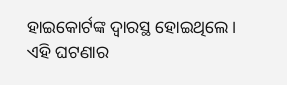ହାଇକୋର୍ଟଙ୍କ ଦ୍ବାରସ୍ଥ ହୋଇଥିଲେ । ଏହି ଘଟଣାର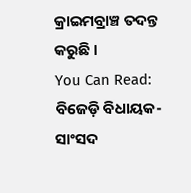କ୍ରାଇମବ୍ରାଞ୍ଚ ତଦନ୍ତ କରୁଛି ।
You Can Read:
ବିଜେଡ଼ି ବିଧାୟକ-ସାଂସଦ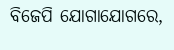ବିଜେପି ଯୋଗାଯୋଗରେ,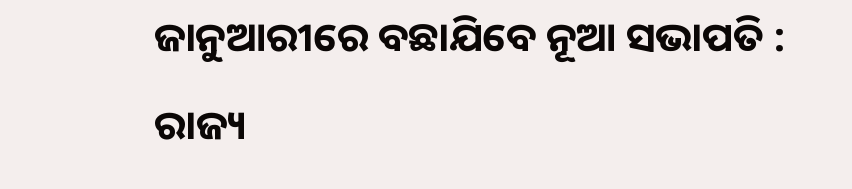ଜାନୁଆରୀରେ ବଛାଯିବେ ନୂଆ ସଭାପତି : ରାଜ୍ୟ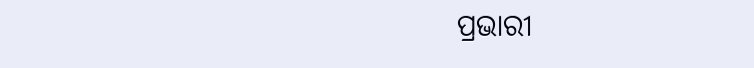ପ୍ରଭାରୀ